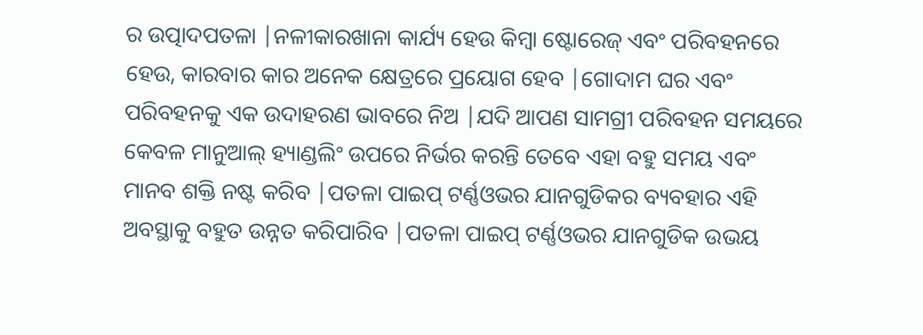ର ଉତ୍ପାଦପତଳା |ନଳୀକାରଖାନା କାର୍ଯ୍ୟ ହେଉ କିମ୍ବା ଷ୍ଟୋରେଜ୍ ଏବଂ ପରିବହନରେ ହେଉ, କାରବାର କାର ଅନେକ କ୍ଷେତ୍ରରେ ପ୍ରୟୋଗ ହେବ |ଗୋଦାମ ଘର ଏବଂ ପରିବହନକୁ ଏକ ଉଦାହରଣ ଭାବରେ ନିଅ |ଯଦି ଆପଣ ସାମଗ୍ରୀ ପରିବହନ ସମୟରେ କେବଳ ମାନୁଆଲ୍ ହ୍ୟାଣ୍ଡଲିଂ ଉପରେ ନିର୍ଭର କରନ୍ତି ତେବେ ଏହା ବହୁ ସମୟ ଏବଂ ମାନବ ଶକ୍ତି ନଷ୍ଟ କରିବ |ପତଳା ପାଇପ୍ ଟର୍ଣ୍ଣଓଭର ଯାନଗୁଡିକର ବ୍ୟବହାର ଏହି ଅବସ୍ଥାକୁ ବହୁତ ଉନ୍ନତ କରିପାରିବ |ପତଳା ପାଇପ୍ ଟର୍ଣ୍ଣଓଭର ଯାନଗୁଡିକ ଉଭୟ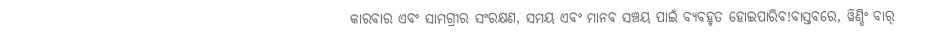କାରବାର ଏବଂ ସାମଗ୍ରୀର ସଂରକ୍ଷଣ, ସମୟ ଏବଂ ମାନବ ସଞ୍ଚୟ ପାଇଁ ବ୍ୟବହୃତ ହୋଇପାରିବ!ବାସ୍ତବରେ, ୱିଣ୍ଡିଂ ବାର୍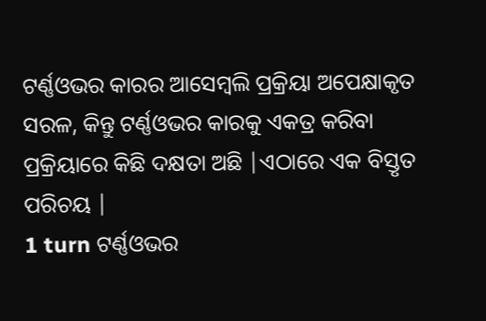ଟର୍ଣ୍ଣଓଭର କାରର ଆସେମ୍ବଲି ପ୍ରକ୍ରିୟା ଅପେକ୍ଷାକୃତ ସରଳ, କିନ୍ତୁ ଟର୍ଣ୍ଣଓଭର କାରକୁ ଏକତ୍ର କରିବା ପ୍ରକ୍ରିୟାରେ କିଛି ଦକ୍ଷତା ଅଛି |ଏଠାରେ ଏକ ବିସ୍ତୃତ ପରିଚୟ |
1 turn ଟର୍ଣ୍ଣଓଭର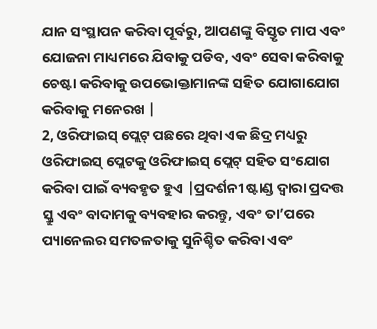ଯାନ ସଂସ୍ଥାପନ କରିବା ପୂର୍ବରୁ, ଆପଣଙ୍କୁ ବିସ୍ତୃତ ମାପ ଏବଂ ଯୋଜନା ମାଧ୍ୟମରେ ଯିବାକୁ ପଡିବ, ଏବଂ ସେବା କରିବାକୁ ଚେଷ୍ଟା କରିବାକୁ ଉପଭୋକ୍ତାମାନଙ୍କ ସହିତ ଯୋଗାଯୋଗ କରିବାକୁ ମନେରଖ |
2, ଓରିଫାଇସ୍ ପ୍ଲେଟ୍ ପଛରେ ଥିବା ଏକ ଛିଦ୍ର ମଧ୍ୟରୁ ଓରିଫାଇସ୍ ପ୍ଲେଟକୁ ଓରିଫାଇସ୍ ପ୍ଲେଟ୍ ସହିତ ସଂଯୋଗ କରିବା ପାଇଁ ବ୍ୟବହୃତ ହୁଏ |ପ୍ରଦର୍ଶନୀ ଷ୍ଟାଣ୍ଡ ଦ୍ୱାରା ପ୍ରଦତ୍ତ ସ୍କ୍ରୁ ଏବଂ ବାଦାମକୁ ବ୍ୟବହାର କରନ୍ତୁ, ଏବଂ ତା’ପରେ ପ୍ୟାନେଲର ସମତଳତାକୁ ସୁନିଶ୍ଚିତ କରିବା ଏବଂ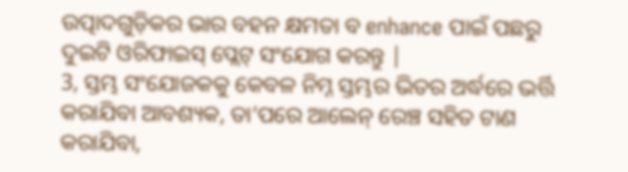ଉତ୍ପାଦଗୁଡ଼ିକର ଭାର ବହନ କ୍ଷମତା ବ enhance ପାଇଁ ପଛରୁ ଦୁଇଟି ଓରିଫାଇସ୍ ପ୍ଲେଟ୍ ସଂଯୋଗ କରନ୍ତୁ |
3, ସ୍ତମ୍ଭ ସଂଯୋଜକକୁ କେବଳ ନିମ୍ନ ସ୍ତମ୍ଭର ଭିତର ଅର୍ଦ୍ଧରେ ଭର୍ତ୍ତି କରାଯିବା ଆବଶ୍ୟକ, ତା’ପରେ ଆଲେନ୍ ରେଞ୍ଚ ସହିତ ଟାଣ କରାଯିବା,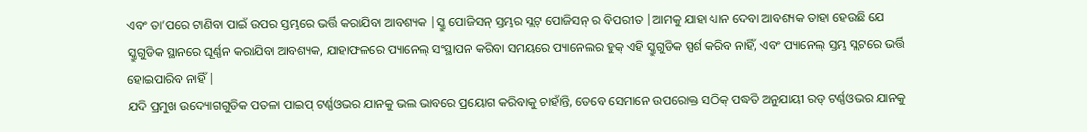ଏବଂ ତା’ପରେ ଟାଣିବା ପାଇଁ ଉପର ସ୍ତମ୍ଭରେ ଭର୍ତ୍ତି କରାଯିବା ଆବଶ୍ୟକ |ସ୍କ୍ରୁ ପୋଜିସନ୍ ସ୍ତମ୍ଭର ସ୍ଲଟ୍ ପୋଜିସନ୍ ର ବିପରୀତ |ଆମକୁ ଯାହା ଧ୍ୟାନ ଦେବା ଆବଶ୍ୟକ ତାହା ହେଉଛି ଯେ ସ୍କ୍ରୁଗୁଡିକ ସ୍ଥାନରେ ଘୂର୍ଣ୍ଣନ କରାଯିବା ଆବଶ୍ୟକ, ଯାହାଫଳରେ ପ୍ୟାନେଲ୍ ସଂସ୍ଥାପନ କରିବା ସମୟରେ ପ୍ୟାନେଲର ହୁକ୍ ଏହି ସ୍କ୍ରୁଗୁଡିକ ସ୍ପର୍ଶ କରିବ ନାହିଁ, ଏବଂ ପ୍ୟାନେଲ୍ ସ୍ତମ୍ଭ ସ୍ଲଟରେ ଭର୍ତ୍ତି ହୋଇପାରିବ ନାହିଁ |
ଯଦି ପ୍ରମୁଖ ଉଦ୍ୟୋଗଗୁଡିକ ପତଳା ପାଇପ୍ ଟର୍ଣ୍ଣଓଭର ଯାନକୁ ଭଲ ଭାବରେ ପ୍ରୟୋଗ କରିବାକୁ ଚାହାଁନ୍ତି, ତେବେ ସେମାନେ ଉପରୋକ୍ତ ସଠିକ୍ ପଦ୍ଧତି ଅନୁଯାୟୀ ରଡ୍ ଟର୍ଣ୍ଣଓଭର ଯାନକୁ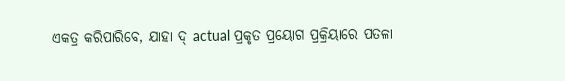ଏକତ୍ର କରିପାରିବେ, ଯାହା ଦ୍ actual ପ୍ରକୃତ ପ୍ରୟୋଗ ପ୍ରକ୍ରିୟାରେ ପତଳା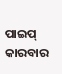ପାଇପ୍ କାରବାର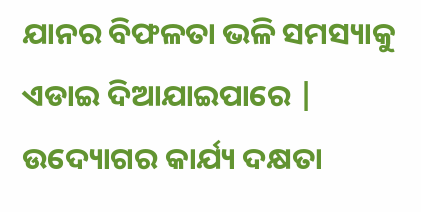ଯାନର ବିଫଳତା ଭଳି ସମସ୍ୟାକୁ ଏଡାଇ ଦିଆଯାଇପାରେ | ଉଦ୍ୟୋଗର କାର୍ଯ୍ୟ ଦକ୍ଷତା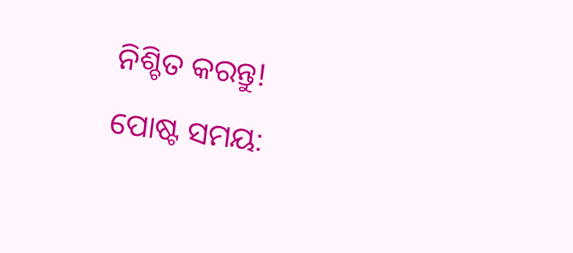ନିଶ୍ଚିତ କରନ୍ତୁ!
ପୋଷ୍ଟ ସମୟ: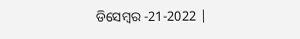ଡିସେମ୍ବର -21-2022 |